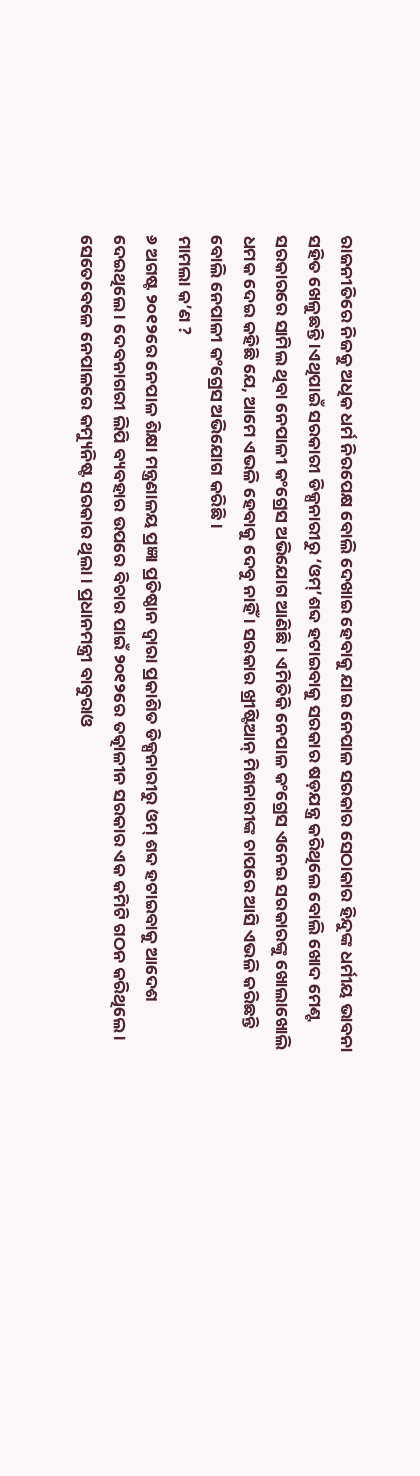ରାଜନୀତିରେ ନିଜକୁ ଅଧିକ ଧର୍ମ ନିରପେକ୍ଷ ବୋଲି ଦେଖାଇ ହେବାକୁ ଯାଇ ନେପାଳ ସରକାର ସେଠାକାର ହିନ୍ଦୁଙ୍କ ଧର୍ମୀୟ ଭାବନା ସହିତ ଖେଳୁଛନ୍ତି ।ଏଥିପାଇଁ ସରକାରୀ ଡିକ୍ସନାରୀରୁ ‘ଓମ୍’ଶବ୍ଦ ହଟାଇବାକୁ ସରକାର ଷଡ଼ଯନ୍ତ୍ର କରିଥିଲେ ବୋଲି ଖୋଦ ମେଣ୍ଟ ସରକାରରେ ସାମିଲ ଥିବା ନେପାଳୀ କଂଗ୍ରେସ ଅଭିଯୋଗ ଆଣିଛି । ଏମିତିକି ନେପାଳ କଂଗ୍ରେସ ଏନେଇ ସରକାରଙ୍କୁ ଖୋଲାଖୋଲି ଧମକ ଦେଇ କହିଛି ଯେ, ଆମେ ଏଭଳି ହେବାକୁ ଦେବୁ ନାହିଁ । ସରକାର ଖ୍ରୀଷ୍ଟିଆନ୍ ମିଶନାରୀଙ୍କ ଚାପରେ ଆସି ଏଭଳି କରିଛନ୍ତି ବୋଲି ନେପାଳୀ କଂଗ୍ରେସ ଅଭିଯୋଗ କରିଛି ।
ମାମଲା କ’ଣ ?
୬ ଅଗଷ୍ଟ ୨୦୧୨ରେ ନେପାଳ ଶିକ୍ଷା ମନ୍ତ୍ରଣାଳୟ ପ୍ରଜ୍ଞା ପ୍ରତିଷ୍ଠାନ ଦ୍ୱାରା ପ୍ରକାଶିତ ଡିକ୍ସନାରୀରୁ ଓମ୍ ଶବ୍ଦ ହଟାଇବାକୁ ଆଦେଶ ଦେଇଥିଲେ । ଦେବନାଗରୀ ଲିପି ବ୍ୟବହାର ଉପରେ ବିଚାର ପାଇଁ ୨୦୧୨ରେ ତତ୍କାଳୀନ ସରକାର ଏକ କମିଟି ଗଠନ କରିଥିଲେ । ସେତେବେଳେ ନେପାଳରେ କମ୍ୟୁନିଷ୍ଟ ସରକାର ଥିଲା । ପ୍ରଧାନମନ୍ତ୍ରୀ ବାବୁରାଓ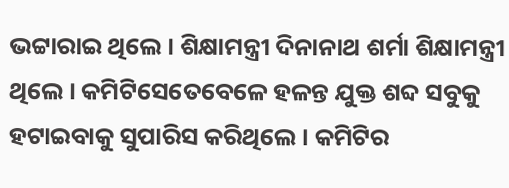ଭଟ୍ଟାରାଇ ଥିଲେ । ଶିକ୍ଷାମନ୍ତ୍ରୀ ଦିନାନାଥ ଶର୍ମା ଶିକ୍ଷାମନ୍ତ୍ରୀ ଥିଲେ । କମିଟିସେତେବେଳେ ହଳନ୍ତ ଯୁକ୍ତ ଶବ୍ଦ ସବୁକୁ ହଟାଇବାକୁ ସୁପାରିସ କରିଥିଲେ । କମିଟିର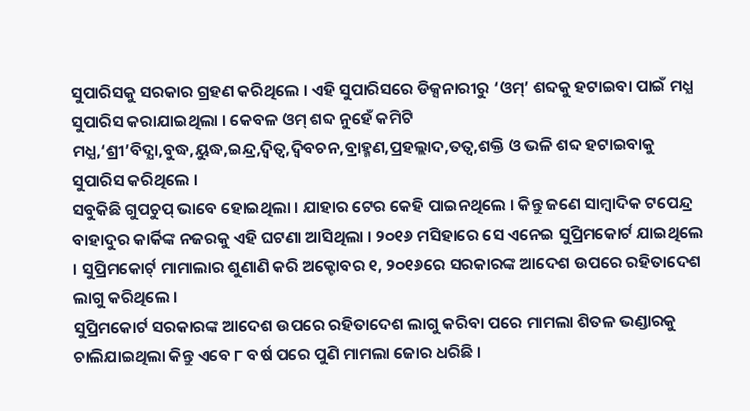ସୁପାରିସକୁ ସରକାର ଗ୍ରହଣ କରିଥିଲେ । ଏହି ସୁପାରିସରେ ଡିକ୍ସନାରୀରୁ ‘ଓମ୍’ ଶବ୍ଦକୁ ହଟାଇବା ପାଇଁ ମଧ୍ଯ ସୁପାରିସ କରାଯାଇଥିଲା । କେବଳ ଓମ୍ ଶବ୍ଦ ନୁହେଁ କମିଟି ମଧ୍ଯ,‘ଶ୍ରୀ’ବିଦ୍ଯା,ବୁଦ୍ଧ,ୟୁଦ୍ଧ,ଇନ୍ଦ୍ର,ଦ୍ୱିତ୍ୱ,ଦ୍ୱିବଚନ,ବ୍ରାହ୍ମଣ,ପ୍ରହଲ୍ଲାଦ,ତତ୍ୱ,ଶକ୍ତି ଓ ଭଳି ଶବ୍ଦ ହଟାଇବାକୁ ସୁପାରିସ କରିଥିଲେ ।
ସବୁକିଛି ଗୁପଚୁପ୍ ଭାବେ ହୋଇଥିଲା । ଯାହାର ଟେର କେହି ପାଇନଥିଲେ । କିନ୍ତୁ ଜଣେ ସାମ୍ବାଦିକ ଟପେନ୍ଦ୍ର ବାହାଦୁର କାର୍କିଙ୍କ ନଜରକୁ ଏହି ଘଟଣା ଆସିଥିଲା । ୨୦୧୬ ମସିହାରେ ସେ ଏନେଇ ସୁପ୍ରିମକୋର୍ଟ ଯାଇଥିଲେ । ସୁପ୍ରିମକୋର୍ଟ୍ ମାମାଲାର ଶୁଣାଣି କରି ଅକ୍ଟୋବର ୧, ୨୦୧୬ରେ ସରକାରଙ୍କ ଆଦେଶ ଉପରେ ରହିତାଦେଶ ଲାଗୁ କରିଥିଲେ ।
ସୁପ୍ରିମକୋର୍ଟ ସରକାରଙ୍କ ଆଦେଶ ଉପରେ ରହିତାଦେଶ ଲାଗୁ କରିବା ପରେ ମାମଲା ଶିତଳ ଭଣ୍ଡାରକୁ ଚାଲିଯାଇଥିଲା କିନ୍ତୁ ଏବେ ୮ ବର୍ଷ ପରେ ପୁଣି ମାମଲା ଜୋର ଧରିଛି ।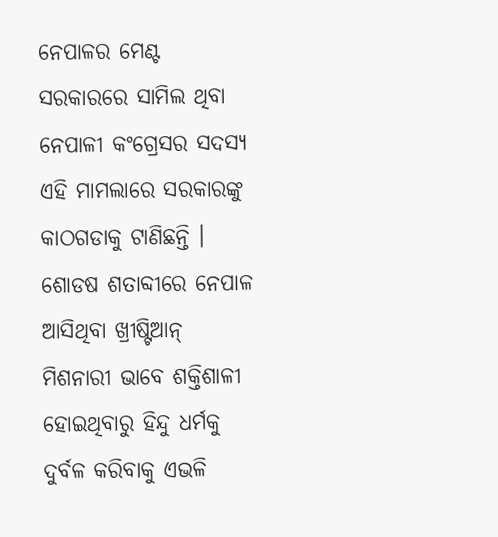ନେପାଳର ମେଣ୍ଟ ସରକାରରେ ସାମିଲ ଥିବା ନେପାଳୀ କଂଗ୍ରେସର ସଦସ୍ଯ ଏହି ମାମଲାରେ ସରକାରଙ୍କୁ କାଠଗଡାକୁ ଟାଣିଛନ୍ତି । ଶୋଡଷ ଶତାବ୍ଦୀରେ ନେପାଳ ଆସିଥିବା ଖ୍ରୀଷ୍ଟିଆନ୍ ମିଶନାରୀ ଭାବେ ଶକ୍ତିଶାଳୀ ହୋଇଥିବାରୁ ହିନ୍ଦୁ ଧର୍ମକୁ ଦୁର୍ବଳ କରିବାକୁ ଏଭଳି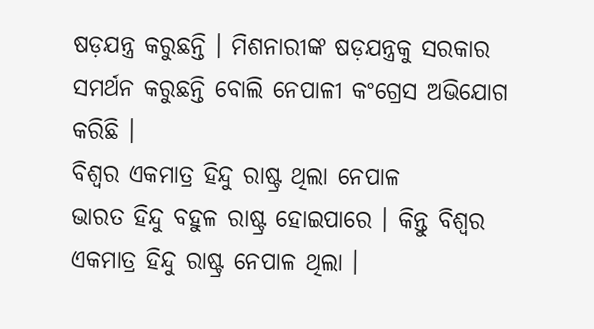ଷଡ଼ଯନ୍ତ୍ର କରୁଛନ୍ତି । ମିଶନାରୀଙ୍କ ଷଡ଼ଯନ୍ତ୍ରକୁ ସରକାର ସମର୍ଥନ କରୁଛନ୍ତି ବୋଲି ନେପାଳୀ କଂଗ୍ରେସ ଅଭିଯୋଗ କରିଛି ।
ବିଶ୍ୱର ଏକମାତ୍ର ହିନ୍ଦୁ ରାଷ୍ଟ୍ର ଥିଲା ନେପାଳ
ଭାରତ ହିନ୍ଦୁ ବହୁଳ ରାଷ୍ଟ୍ର ହୋଇପାରେ । କିନ୍ତୁ ବିଶ୍ୱର ଏକମାତ୍ର ହିନ୍ଦୁ ରାଷ୍ଟ୍ର ନେପାଳ ଥିଲା ।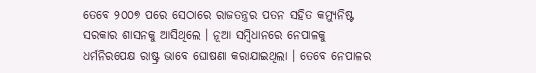ତେବେ ୨୦୦୭ ପରେ ସେଠାରେ ରାଜତନ୍ତ୍ରର ପତନ ସହିତ କମ୍ୟୁନିଷ୍ଟ ସରକାର ଶାସନକୁ ଆସିଥିଲେ । ନୂଆ ସମ୍ବିଧାନରେ ନେପାଳକୁ ଧର୍ମନିରପେକ୍ଷ ରାଷ୍ଟ୍ର ଭାବେ ଘୋଷଣା କରାଯାଇଥିଲା । ତେବେ ନେପାଳର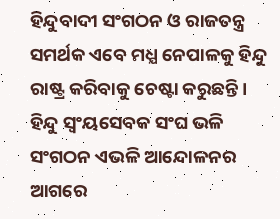ହିନ୍ଦୁବାଦୀ ସଂଗଠନ ଓ ରାଜତନ୍ତ୍ର ସମର୍ଥକ ଏବେ ମଧ୍ଯ ନେପାଳକୁ ହିନ୍ଦୁ ରାଷ୍ଟ୍ର କରିବାକୁ ଚେଷ୍ଟା କରୁଛନ୍ତି । ହିନ୍ଦୁ ସ୍ୱଂୟସେବକ ସଂଘ ଭଳି ସଂଗଠନ ଏଭଳି ଆନ୍ଦୋଳନର ଆଗରେ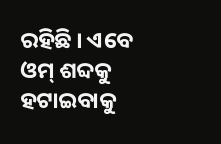ରହିଛି । ଏବେ ଓମ୍ ଶବ୍ଦକୁ ହଟାଇବାକୁ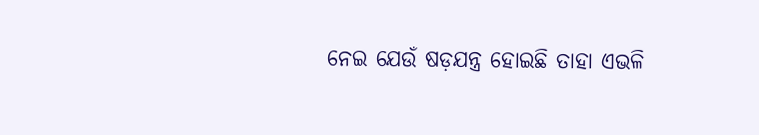ନେଇ ଯେଉଁ ଷଡ଼ଯନ୍ତ୍ର ହୋଇଛି ତାହା ଏଭଳି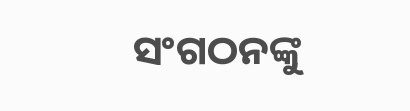ସଂଗଠନଙ୍କୁ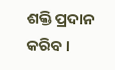ଶକ୍ତି ପ୍ରଦାନ କରିବ ।